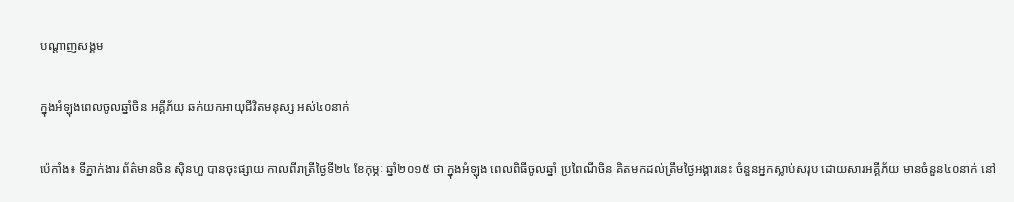បណ្តាញសង្គម

ក្នុងអំឡុងពេលចូលឆ្នាំចិន អគ្គីភ័យ ឆក់យកអាយុជីវិតមនុស្ស អស់៤០នាក់

ប៉េកាំង៖ ទីភ្នាក់ងារ ព័ត៌មានចិន ស៊ិនហួ បានចុះផ្សាយ កាលពីរាត្រីថ្ងៃទី២៤ ខែកុម្ភៈ ឆ្នាំ២០១៥ ថា ក្នុងអំឡុង ពេលពិធីចូលឆ្នាំ ប្រពៃណីចិន គិតមកដល់ត្រឹមថ្ងៃអង្គារនេះ ចំនួនអ្នកស្លាប់សរុប ដោយសារអគ្គីភ័យ មានចំនួន៤០នាក់ នៅ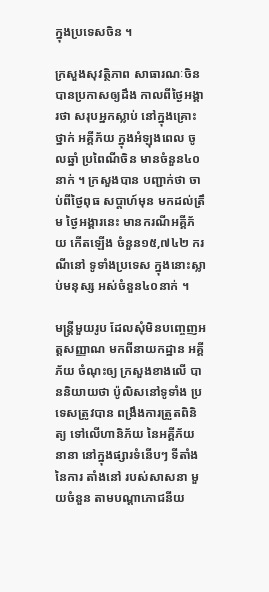ក្នុងប្រទេសចិន ។

ក្រសួងសុវត្ថិភាព សាធារណៈចិន បានប្រកាសឲ្យដឹង កាលពីថ្ងៃអង្គារថា សរុបអ្នកស្លាប់ នៅក្នុងគ្រោះថ្នាក់ អគ្គីភ័យ ក្នុងអំឡុងពេល ចូលឆ្នាំ ប្រពៃណីចិន មានចំនួន៤០នាក់ ។ ក្រសួងបាន បញ្ជាក់ថា ចាប់ពីថ្ងៃពុធ សប្តាហ៍មុន មកដល់ត្រឹម ថ្ងៃអង្គារនេះ មានករណីអគ្គីភ័យ កើតឡើង ចំនួន១៥,៧៤២ ករណីនៅ ទូទាំងប្រទេស ក្នុងនោះស្លាប់មនុស្ស អស់ចំនួន៤០នាក់ ។

មន្ត្រីមួយរូប ដែលសុំមិនបញ្ចេញអត្តសញ្ញាណ មកពីនាយកដ្ឋាន អគ្គីភ័យ ចំណុះឲ្យ ក្រសួងខាងលើ បាននិយាយថា ប៉ូលិសនៅទូទាំង ប្រទេសត្រូវបាន ពង្រឹងការត្រួតពិនិត្យ ទៅលើហានិភ័យ នៃអគ្គីភ័យនានា នៅក្នុងផ្សារទំនើបៗ ទីតាំងនៃការ តាំងនៅ របស់សាសនា មួយចំនួន តាមបណ្តាភោជនីយ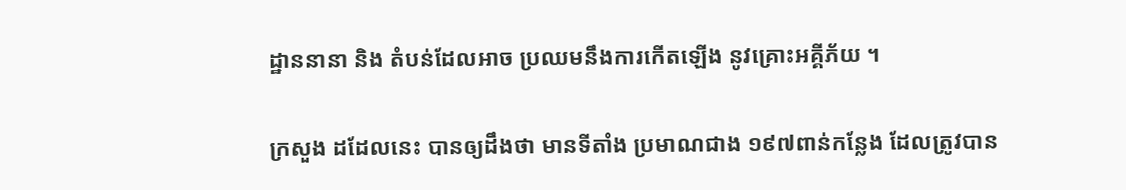ដ្ឋាននានា និង តំបន់ដែលអាច ប្រឈមនឹងការកើតឡើង នូវគ្រោះអគ្គីភ័យ ។

ក្រសួង ដដែលនេះ បានឲ្យដឹងថា មានទីតាំង ប្រមាណជាង ១៩៧ពាន់កន្លែង ដែលត្រូវបាន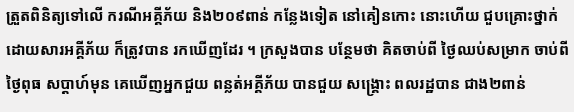ត្រួតពិនិត្យទៅលើ ករណីអគ្គីភ័យ និង២០៩ពាន់ កន្លែងទៀត នៅគៀនកោះ នោះហើយ ជួបគ្រោះថ្នាក់ ដោយសារអគ្គីភ័យ ក៏ត្រូវបាន រកឃើញដែរ ។ ក្រសួងបាន បន្ថែមថា គិតចាប់ពី ថ្ងៃឈប់សម្រាក ចាប់ពីថ្ងៃពុធ សប្តាហ៍មុន គេឃើញអ្នកជួយ ពន្លត់អគ្គីភ័យ បានជួយ សង្រ្គោះ ពលរដ្ឋបាន ជាង២ពាន់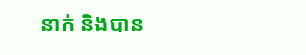នាក់ និងបាន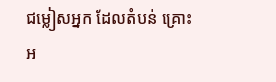ជម្លៀសអ្នក ដែលតំបន់ គ្រោះអ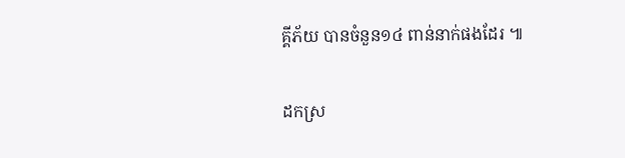គ្គីភ័យ បានចំនួន១៤ ពាន់នាក់ផងដែរ ៕

ដកស្រ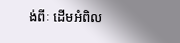ង់ពីៈ ដើមអំពិល